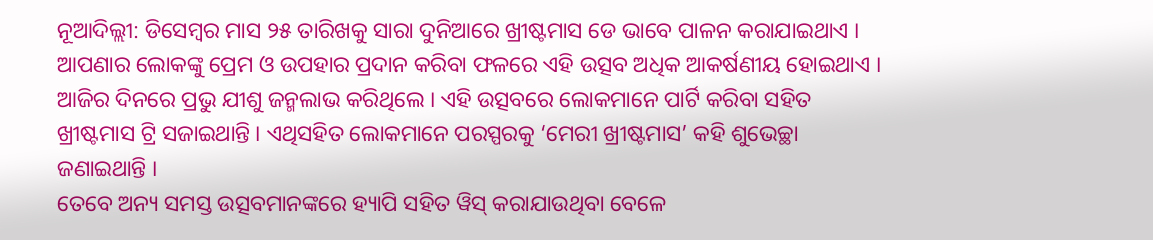ନୂଆଦିଲ୍ଲୀ: ଡିସେମ୍ବର ମାସ ୨୫ ତାରିଖକୁ ସାରା ଦୁନିଆରେ ଖ୍ରୀଷ୍ଟମାସ ଡେ ଭାବେ ପାଳନ କରାଯାଇଥାଏ । ଆପଣାର ଲୋକଙ୍କୁ ପ୍ରେମ ଓ ଉପହାର ପ୍ରଦାନ କରିବା ଫଳରେ ଏହି ଉତ୍ସବ ଅଧିକ ଆକର୍ଷଣୀୟ ହୋଇଥାଏ । ଆଜିର ଦିନରେ ପ୍ରଭୁ ଯୀଶୁ ଜନ୍ମଲାଭ କରିଥିଲେ । ଏହି ଉତ୍ସବରେ ଲୋକମାନେ ପାର୍ଟି କରିବା ସହିତ ଖ୍ରୀଷ୍ଟମାସ ଟ୍ରି ସଜାଇଥାନ୍ତି । ଏଥିସହିତ ଲୋକମାନେ ପରସ୍ପରକୁ ‘ମେରୀ ଖ୍ରୀଷ୍ଟମାସ’ କହି ଶୁଭେଚ୍ଛା ଜଣାଇଥାନ୍ତି ।
ତେବେ ଅନ୍ୟ ସମସ୍ତ ଉତ୍ସବମାନଙ୍କରେ ହ୍ୟାପି ସହିତ ୱିସ୍ କରାଯାଉଥିବା ବେଳେ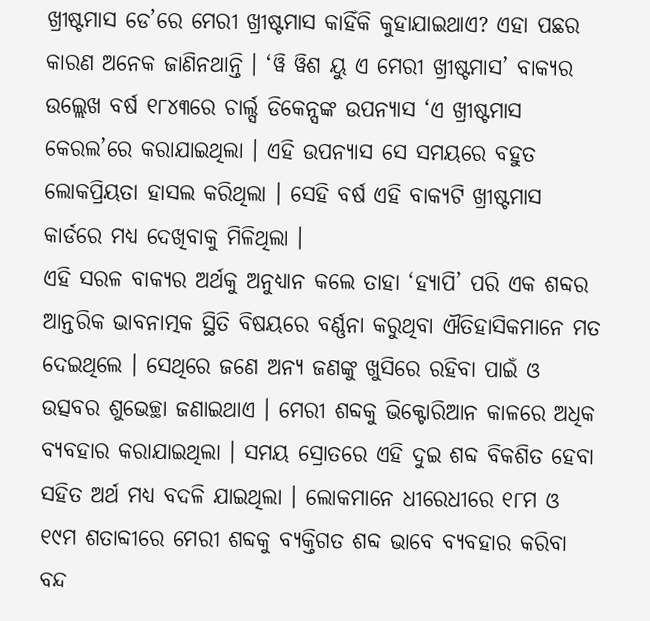ଖ୍ରୀଷ୍ଟମାସ ଡେ’ରେ ମେରୀ ଖ୍ରୀଷ୍ଟମାସ କାହିଁକି କୁହାଯାଇଥାଏ? ଏହା ପଛର କାରଣ ଅନେକ ଜାଣିନଥାନ୍ତି । ‘ୱି ୱିଶ ୟୁ ଏ ମେରୀ ଖ୍ରୀଷ୍ଟମାସ’ ବାକ୍ୟର ଉଲ୍ଲେଖ ବର୍ଷ ୧୮୪୩ରେ ଚାର୍ଲ୍ସ ଡିକେନ୍ସଙ୍କ ଉପନ୍ୟାସ ‘ଏ ଖ୍ରୀଷ୍ଟମାସ କେରଲ’ରେ କରାଯାଇଥିଲା । ଏହି ଉପନ୍ୟାସ ସେ ସମୟରେ ବହୁତ ଲୋକପ୍ରିୟତା ହାସଲ କରିଥିଲା । ସେହି ବର୍ଷ ଏହି ବାକ୍ୟଟି ଖ୍ରୀଷ୍ଟମାସ କାର୍ଡରେ ମଧ୍ୟ ଦେଖିବାକୁ ମିଳିଥିଲା ।
ଏହି ସରଳ ବାକ୍ୟର ଅର୍ଥକୁ ଅନୁଧ୍ୟାନ କଲେ ତାହା ‘ହ୍ୟାପି’ ପରି ଏକ ଶବ୍ଦର ଆନ୍ତରିକ ଭାବନାତ୍ମକ ସ୍ଥିତି ବିଷୟରେ ବର୍ଣ୍ଣନା କରୁଥିବା ଐତିହାସିକମାନେ ମତ ଦେଇଥିଲେ । ସେଥିରେ ଜଣେ ଅନ୍ୟ ଜଣଙ୍କୁ ଖୁସିରେ ରହିବା ପାଇଁ ଓ ଉତ୍ସବର ଶୁଭେଚ୍ଛା ଜଣାଇଥାଏ । ମେରୀ ଶବ୍ଦକୁ ଭିକ୍ଟୋରିଆନ କାଳରେ ଅଧିକ ବ୍ୟବହାର କରାଯାଇଥିଲା । ସମୟ ସ୍ରୋତରେ ଏହି ଦୁଇ ଶବ୍ଦ ବିକଶିତ ହେବା ସହିତ ଅର୍ଥ ମଧ୍ୟ ବଦଳି ଯାଇଥିଲା । ଲୋକମାନେ ଧୀରେଧୀରେ ୧୮ମ ଓ ୧୯ମ ଶତାବ୍ଦୀରେ ମେରୀ ଶବ୍ଦକୁ ବ୍ୟକ୍ତିଗତ ଶବ୍ଦ ଭାବେ ବ୍ୟବହାର କରିବା ବନ୍ଦ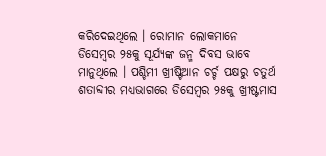କରିଦେଇଥିଲେ । ରୋମାନ ଲୋକମାନେ ଡିସେମ୍ବର ୨୫କୁ ସୂର୍ଯ୍ୟଙ୍କ ଜନ୍ମ ଦିବସ ଭାବେ ମାନୁଥିଲେ । ପଶ୍ଚିମୀ ଖ୍ରୀଷ୍ଟିଆନ ଚର୍ଚ୍ଚ ପକ୍ଷରୁ ଚତୁର୍ଥ ଶତାବ୍ଦୀର ମଧ୍ୟଭାଗରେ ଡିସେମ୍ବର ୨୫କୁ ଖ୍ରୀଷ୍ଟମାସ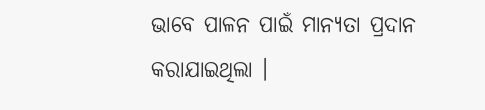ଭାବେ ପାଳନ ପାଇଁ ମାନ୍ୟତା ପ୍ରଦାନ କରାଯାଇଥିଲା ।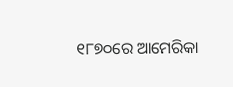୧୮୭୦ରେ ଆମେରିକା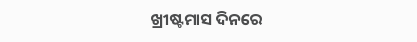ଖ୍ରୀଷ୍ଟମାସ ଦିନରେ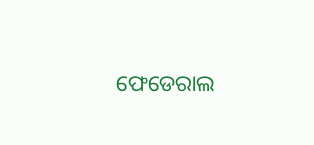ଫେଡେରାଲ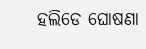ହଲିଡେ ଘୋଷଣା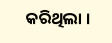କରିଥିଲା ।